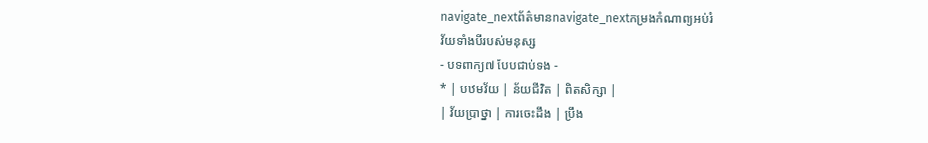navigate_nextព័ត៌មានnavigate_nextកម្រងកំណាព្យអប់រំ
វ័យទាំងបីរបស់មនុស្ស
- បទពាក្យ៧ បែបជាប់ទង -
* | បឋមវ័យ | ន័យជីវិត | ពិតសិក្សា |
| វ័យប្រាថ្នា | ការចេះដឹង | ប្រឹង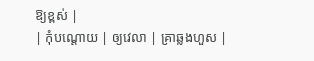ឱ្យខ្ពស់ |
| កុំបណ្តោយ | ឲ្យវេលា | គ្រាឆ្លងហួស |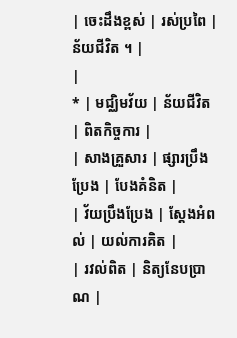| ចេះដឹងខ្ពស់ | រស់ប្រពៃ | ន័យជីវិត ។ |
|
* | មជ្ឈិមវ័យ | ន័យជីវិត | ពិតកិច្ចការ |
| សាងគ្រួសារ | ផ្សារប្រឹងប្រែង | បែងគំនិត |
| វ័យប្រឹងប្រែង | ស្ដែងអំពល់ | យល់ការគិត |
| រវល់ពិត | និត្យនែបប្រាណ |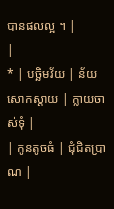បានផលល្អ ។ |
|
* | បច្ឆិមវ័យ | ន័យសោកស្ដាយ | ក្លាយចាស់ទុំ |
| កូនតូចធំ | ជុំជិតប្រាណ |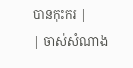បានកុះករ |
| ចាស់សំណាង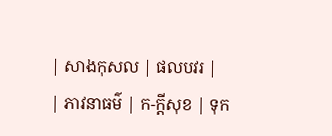| សាងកុសល | ផលបវរ |
| ភាវនាធម៌ | ក-ក្តីសុខ | ទុក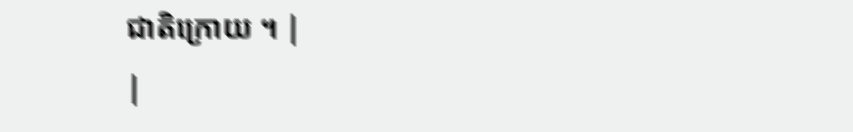ជាតិក្រោយ ។ |
|